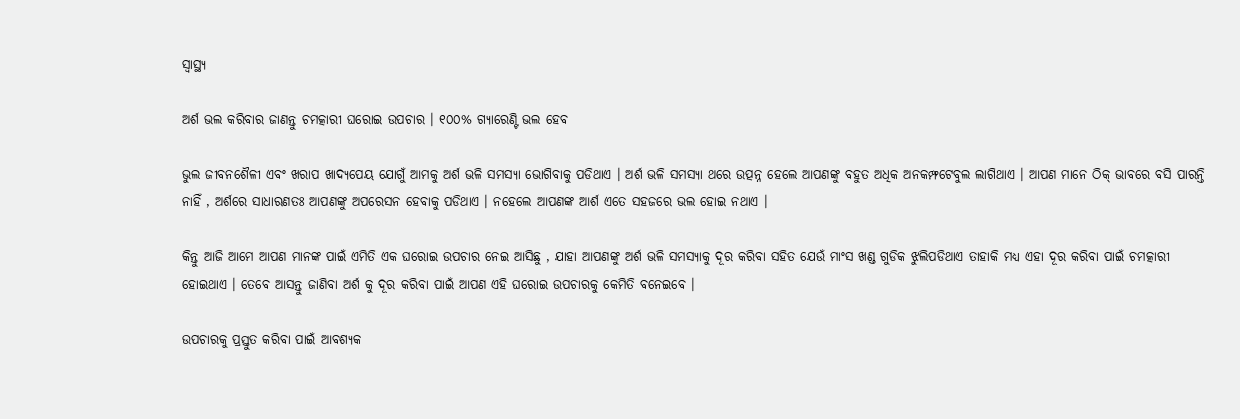ସ୍ୱାସ୍ଥ୍ୟ

ଅର୍ଶ ଭଲ କରିବାର ଜାଣନ୍ତୁ ଚମତ୍କାରୀ ଘରୋଇ ଉପଚାର । ୧୦୦% ଗ୍ୟାରେଣ୍ଟି ଭଲ ହେବ

ଭୁଲ ଜୀବନଶୈଳୀ ଏବଂ ଖରାପ ଖାଦ୍ୟପେୟ ଯୋଗୁଁ ଆମକୁ ଅର୍ଶ ଭଳି ସମସ୍ୟା ଭୋଗିବାକୁ ପଡିଥାଏ । ଅର୍ଶ ଭଳି ସମସ୍ୟା ଥରେ ଉତ୍ପନ୍ନ ହେଲେ ଆପଣଙ୍କୁ ବହୁତ ଅଧିକ ଅନକମ୍ଫଟେବୁଲ ଲାଗିଥାଏ । ଆପଣ ମାନେ ଠିକ୍ ଭାବରେ ବସି ପାରନ୍ତି ନାହିଁ , ଅର୍ଶରେ ସାଧାରଣତଃ ଆପଣଙ୍କୁ ଅପରେସନ ହେବାକୁ ପଡିଥାଏ । ନହେଲେ ଆପଣଙ୍କ ଆର୍ଶ ଏତେ ସହଜରେ ଭଲ ହୋଇ ନଥାଏ ।

କିନ୍ତୁ ଆଜି ଆମେ ଆପଣ ମାନଙ୍କ ପାଇଁ ଏମିତି ଏକ ଘରୋଇ ଉପଚାର ନେଇ ଆସିଛୁ , ଯାହା ଆପଣଙ୍କୁ ଅର୍ଶ ଭଳି ସମସ୍ୟାକୁ ଦୂର କରିବା ସହିତ ଯେଉଁ ମାଂସ ଖଣ୍ଡ ଗୁଡିକ ଝୁଲିପଡିଥାଏ ତାହାକି ମଧ୍ୟ ଏହା ଦୂର କରିବା ପାଇଁ ଚମତ୍କାରୀ ହୋଇଥାଏ । ତେବେ ଆସନ୍ତୁ ଜାଣିବା ଅର୍ଶ କୁ ଦୂର କରିବା ପାଇଁ ଆପଣ ଏହି ଘରୋଇ ଉପଚାରକୁ କେମିତି ବନେଇବେ ।

ଉପଚାରକୁ ପ୍ରସ୍ତୁତ କରିବା ପାଇଁ ଆବଶ୍ୟକ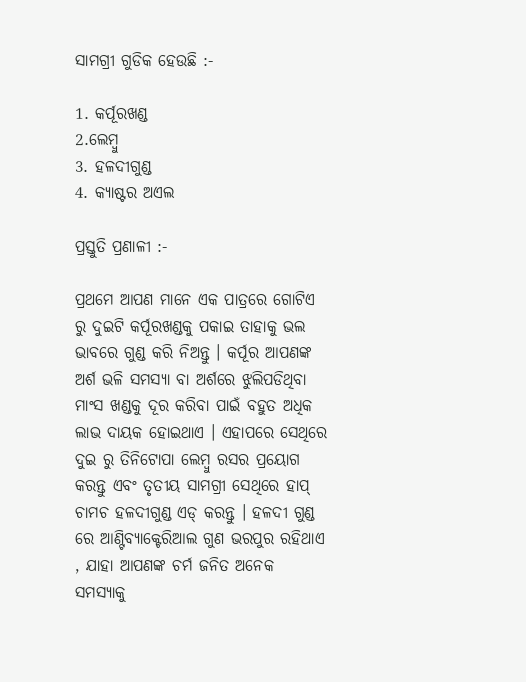ସାମଗ୍ରୀ ଗୁଡିକ ହେଉଛି :-

1. କର୍ପୂରଖଣ୍ଡ
2.ଲେମ୍ୱୁ
3. ହଳଦୀଗୁଣ୍ଡ
4. କ୍ୟାଷ୍ଟର ଅଏଲ

ପ୍ରସ୍ତୁତି ପ୍ରଣାଳୀ :-

ପ୍ରଥମେ ଆପଣ ମାନେ ଏକ ପାତ୍ରରେ ଗୋଟିଏ ରୁ ଦୁଇଟି କର୍ପୂରଖଣ୍ଡକୁ ପକାଇ ତାହାକୁ ଭଲ ଭାବରେ ଗୁଣ୍ଡ କରି ନିଅନ୍ତୁ । କର୍ପୂର ଆପଣଙ୍କ ଅର୍ଶ ଭଳି ସମସ୍ୟା ବା ଅର୍ଶରେ ଝୁଲିପଡିଥିବା ମାଂସ ଖଣ୍ଡକୁ ଦୂର କରିବା ପାଇଁ ବହୁତ ଅଧିକ ଲାଭ ଦାୟକ ହୋଇଥାଏ । ଏହାପରେ ସେଥିରେ ଦୁଇ ରୁ ତିନିଟୋପା ଲେମ୍ୱୁ ରସର ପ୍ରୟୋଗ କରନ୍ତୁ ଏବଂ ତୃତୀୟ ସାମଗ୍ରୀ ସେଥିରେ ହାପ୍ ଚାମଚ ହଳଦୀଗୁଣ୍ଡ ଏଡ୍ କରନ୍ତୁ । ହଳଦୀ ଗୁଣ୍ଡ ରେ ଆଣ୍ଟିବ୍ୟାକ୍ଟେରିଆଲ ଗୁଣ ଭରପୁର ରହିଥାଏ , ଯାହା ଆପଣଙ୍କ ଚର୍ମ ଜନିତ ଅନେକ ସମସ୍ୟାକୁ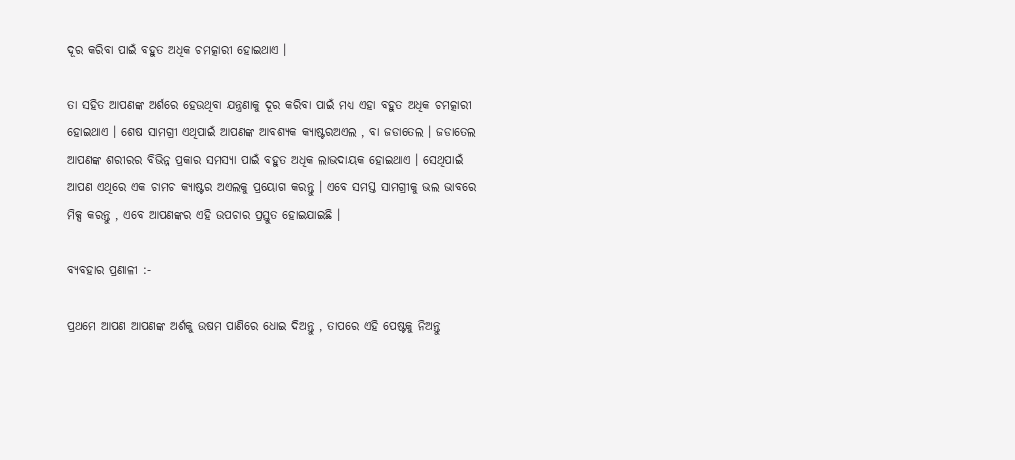ଦୂର କରିବା ପାଇଁ ବହୁତ ଅଧିକ ଚମତ୍କାରୀ ହୋଇଥାଏ ।

ତା ସହିତ ଆପଣଙ୍କ ଅର୍ଶରେ ହେଉଥିବା ଯନ୍ତ୍ରଣାକୁ ଦୂର କରିବା ପାଇଁ ମଧ୍ୟ ଏହା ବହୁତ ଅଧିକ ଚମତ୍କାରୀ ହୋଇଥାଏ । ଶେଷ ସାମଗ୍ରୀ ଏଥିପାଇଁ ଆପଣଙ୍କ ଆବଶ୍ୟକ କ୍ୟାଷ୍ଟରଅଏଲ , ବା ଜଡାତେଲ । ଜଡାତେଲ ଆପଣଙ୍କ ଶରୀରର ବିଭିନ୍ନ ପ୍ରକାର ସମସ୍ୟା ପାଇଁ ବହୁତ ଅଧିକ ଲାଭଦାୟକ ହୋଇଥାଏ । ସେଥିପାଇଁ ଆପଣ ଏଥିରେ ଏକ ଚାମଚ କ୍ୟାଷ୍ଟର ଅଏଲକୁ ପ୍ରୟୋଗ କରନ୍ତୁ । ଏବେ ସମସ୍ତ ସାମଗ୍ରୀକୁ ଭଲ ଭାବରେ ମିକ୍ସ କରନ୍ତୁ , ଏବେ ଆପଣଙ୍କର ଏହି ଉପଚାର ପ୍ରସ୍ତୁତ ହୋଇଯାଇଛି ।

ବ୍ୟବହାର ପ୍ରଣାଳୀ :-

ପ୍ରଥମେ ଆପଣ ଆପଣଙ୍କ ଅର୍ଶକୁ ଉଷମ ପାଣିରେ ଧୋଇ ଦିଅନ୍ତୁ , ତାପରେ ଏହି ପେଷ୍ଟକୁ ନିଅନ୍ତୁ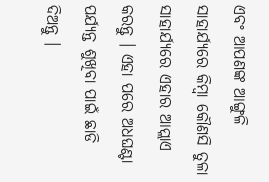ଏବଂ ଆପଣଙ୍କ ଆଙ୍ଗୁଳି ସାହାର୍ଯ୍ୟରେ କିମ୍ୱା କୌଣସି ତୁଳା ସାହାର୍ଯ୍ୟରେ ଏହାର ଆପ୍ଲାଏ କରନ୍ତୁ । ଏହା ପରେ ଅଧଘଣ୍ଟା ପର୍ଯ୍ୟନ୍ତ ଶୁଖିବା ପାଇଁ ଛାଡି ଦିଅନ୍ତୁ ।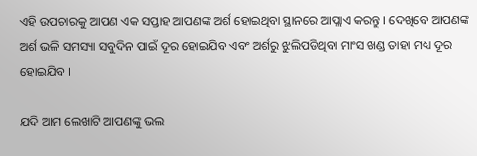ଏହି ଉପଚାରକୁ ଆପଣ ଏକ ସପ୍ତାହ ଆପଣଙ୍କ ଅର୍ଶ ହୋଇଥିବା ସ୍ଥାନରେ ଆପ୍ଲାଏ କରନ୍ତୁ । ଦେଖିବେ ଆପଣଙ୍କ ଅର୍ଶ ଭଳି ସମସ୍ୟା ସବୁଦିନ ପାଇଁ ଦୂର ହୋଇଯିବ ଏବଂ ଅର୍ଶରୁ ଝୁଲିପଡିଥିବା ମାଂସ ଖଣ୍ଡ ତାହା ମଧ୍ୟ ଦୂର ହୋଇଯିବ ।

ଯଦି ଆମ ଲେଖାଟି ଆପଣଙ୍କୁ ଭଲ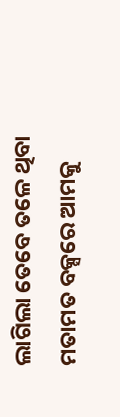ଲାଗିଲା ତେବେ ତଳେ ଥିବା ମତାମତ ବକ୍ସରେ ଆମକୁ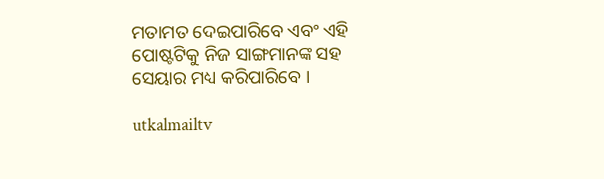ମତାମତ ଦେଇପାରିବେ ଏବଂ ଏହି ପୋଷ୍ଟଟିକୁ ନିଜ ସାଙ୍ଗମାନଙ୍କ ସହ ସେୟାର ମଧ୍ୟ କରିପାରିବେ ।

utkalmailtv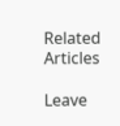Related Articles

Leave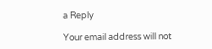a Reply

Your email address will not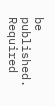be published. Required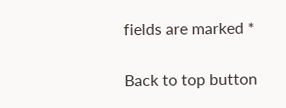fields are marked *

Back to top button